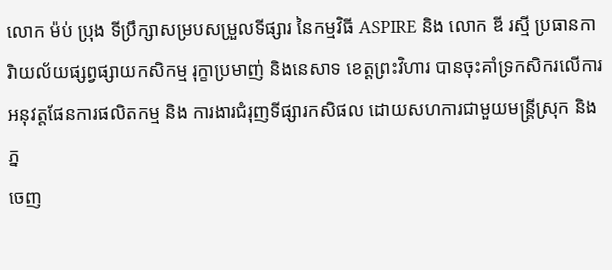លោក ម៉ប់ ប្រុង ទីប្រឹក្សាសម្របសម្រួលទីផ្សារ នៃកម្មវិធី ASPIRE និង លោក ឌី រស្មី ប្រធានការិាយល័យផ្សព្វផ្សាយកសិកម្ម រុក្ខាប្រមាញ់ និងនេសាទ ខេត្តព្រះវិហារ បានចុះគាំទ្រកសិករលើការអនុវត្តផែនការផលិតកម្ម និង ការងារជំរុញទីផ្សារកសិផល ដោយសហការជាមួយមន្រ្តីស្រុក និងភ្ន
ចេញ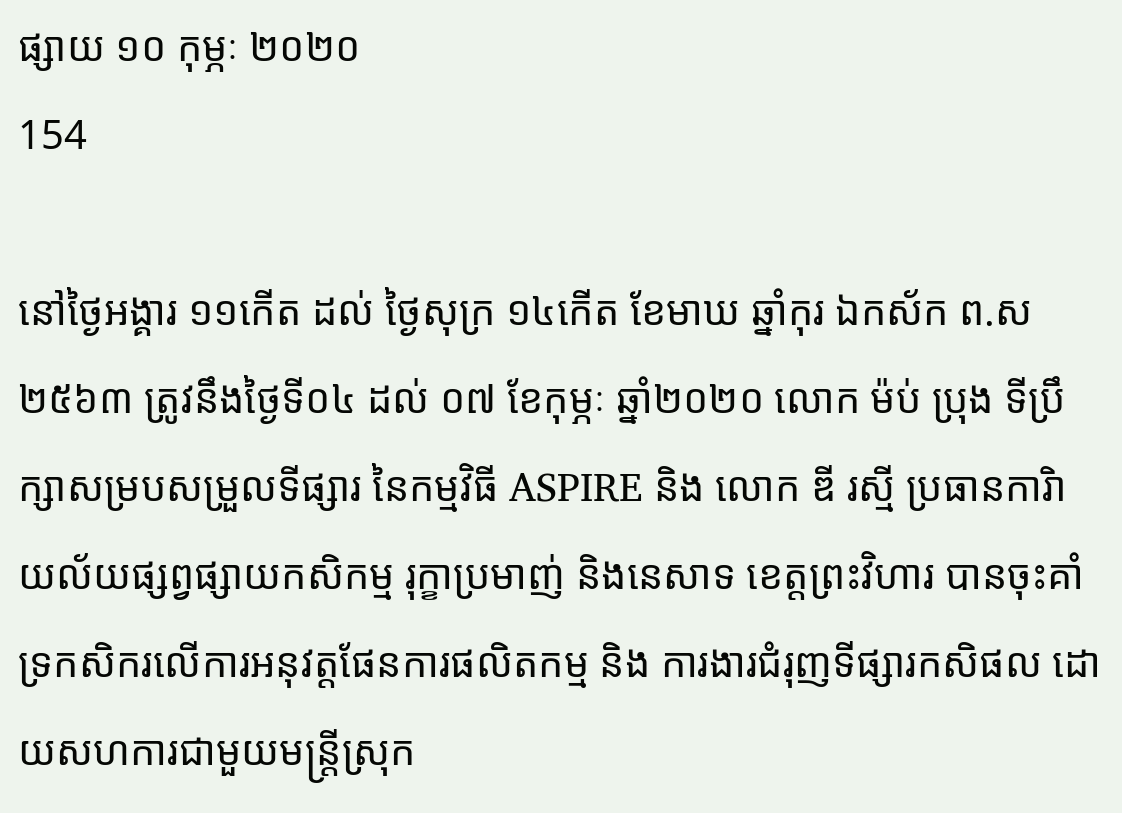ផ្សាយ ១០ កុម្ភៈ ២០២០
154

នៅថ្ងៃអង្គារ ១១កើត ដល់ ថ្ងៃសុក្រ ១៤កើត ខែមាឃ ឆ្នាំកុរ ឯកស័ក ព.ស២៥៦៣ ត្រូវនឹងថ្ងៃទី០៤ ដល់ ០៧ ខែកុម្ភៈ ឆ្នាំ២០២០ លោក ម៉ប់ ប្រុង ទីប្រឹក្សាសម្របសម្រួលទីផ្សារ នៃកម្មវិធី ASPIRE និង លោក ឌី រស្មី ប្រធានការិាយល័យផ្សព្វផ្សាយកសិកម្ម រុក្ខាប្រមាញ់ និងនេសាទ ខេត្តព្រះវិហារ បានចុះគាំទ្រកសិករលើការអនុវត្តផែនការផលិតកម្ម និង ការងារជំរុញទីផ្សារកសិផល ដោយសហការជាមួយមន្រ្តីស្រុក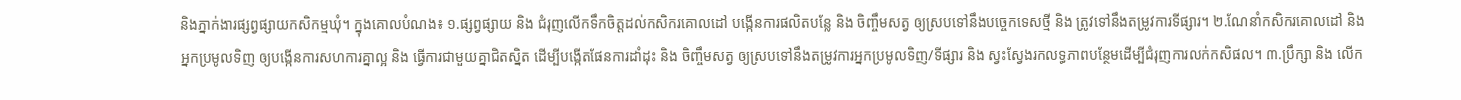និងភ្នាក់ងារផ្សព្វផ្សាយកសិកម្មឃុំ។ ក្នុងគោលបំណង៖ ១.ផ្សព្វផ្សាយ និង ជំរុញលើកទឹកចិត្តដល់កសិករគោលដៅ បង្កើនការផលិតបន្លែ និង ចិញ្ចឹមសត្វ ឲ្យស្របទៅនឹងបច្ចេកទេសថ្មី និង ត្រូវទៅនឹងតម្រូវការទីផ្សារ។ ២.ណែនាំកសិករគោលដៅ និង អ្នកប្រមូលទិញ ឲ្យបង្កើនការសហការគ្នាល្អ និង ធ្វើការជាមួយគ្នាជិតស្និត ដើម្បីបង្កើតផែនការដាំដុះ និង ចិញ្ចឹមសត្វ ឲ្យស្របទៅនឹងតម្រូវការអ្នកប្រមូលទិញ/ទីផ្សារ និង ស្វះស្វែងរកលទ្ធភាពបន្ថែមដើម្បីជំរុញការលក់កសិផល។ ៣.ប្រឹក្សា និង លើក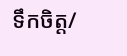ទឹកចិត្ត/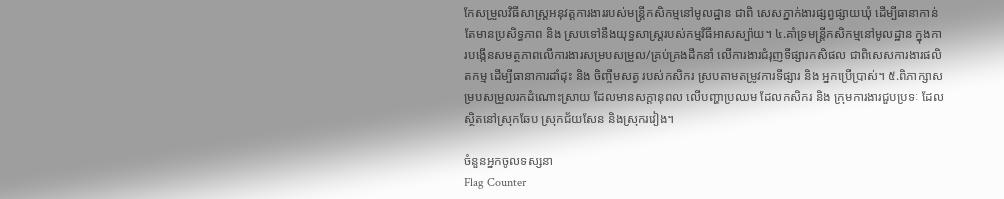កែសម្រួលវិធីសាស្រ្តអនុវត្តការងាររបស់មន្រ្តីកសិកម្មនៅមូលដ្ឋាន ជាពិ សេសភ្នាក់ងារផ្សព្វផ្សាយឃុំ ដើម្បីធានាកាន់តែមានប្រសិទ្ធភាព និង ស្របទៅនឹងយុទ្ធសាស្រ្តរបស់កម្មវិធីអាសស្ប៉ាយ។ ៤.គាំទ្រមន្រ្តីកសិកម្មនៅមូលដ្ឋាន ក្នុងការបង្កើនសមត្ថភាពលើការងារសម្របសម្រួល/គ្រប់គ្រងដឹកនាំ លើការងារជំរុញទីផ្សារកសិផល ជាពិសេសការងារផលិតកម្ម ដើម្បីធានាការដាំដុះ និង ចិញ្ចឹមសត្វ របស់កសិករ ស្របតាមតម្រូវការទីផ្សារ និង អ្នកប្រើប្រាស់។ ៥.ពិភាក្សាសម្របសម្រួលរកដំណោះស្រាយ ដែលមានសក្តានុពល លើបញ្ហាប្រឈម ដែលកសិករ និង ក្រុមការងារជួបប្រទៈ ដែលស្ថិតនៅស្រុកឆែប ស្រុកជ័យសែន និងស្រុករវៀង។

ចំនួនអ្នកចូលទស្សនា
Flag Counter